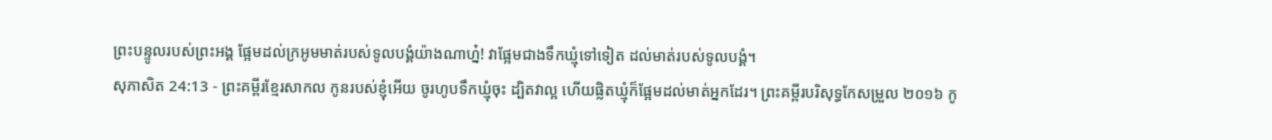ព្រះបន្ទូលរបស់ព្រះអង្គ ផ្អែមដល់ក្រអូមមាត់របស់ទូលបង្គំយ៉ាងណាហ្ន៎! វាផ្អែមជាងទឹកឃ្មុំទៅទៀត ដល់មាត់របស់ទូលបង្គំ។
សុភាសិត 24:13 - ព្រះគម្ពីរខ្មែរសាកល កូនរបស់ខ្ញុំអើយ ចូរហូបទឹកឃ្មុំចុះ ដ្បិតវាល្អ ហើយផ្លិតឃ្មុំក៏ផ្អែមដល់មាត់អ្នកដែរ។ ព្រះគម្ពីរបរិសុទ្ធកែសម្រួល ២០១៦ កូ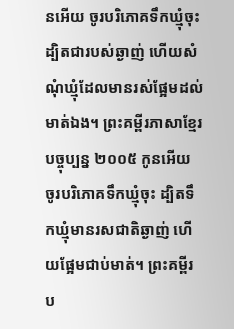នអើយ ចូរបរិភោគទឹកឃ្មុំចុះ ដ្បិតជារបស់ឆ្ងាញ់ ហើយសំណុំឃ្មុំដែលមានរស់ផ្អែមដល់មាត់ឯង។ ព្រះគម្ពីរភាសាខ្មែរបច្ចុប្បន្ន ២០០៥ កូនអើយ ចូរបរិភោគទឹកឃ្មុំចុះ ដ្បិតទឹកឃ្មុំមានរសជាតិឆ្ងាញ់ ហើយផ្អែមជាប់មាត់។ ព្រះគម្ពីរប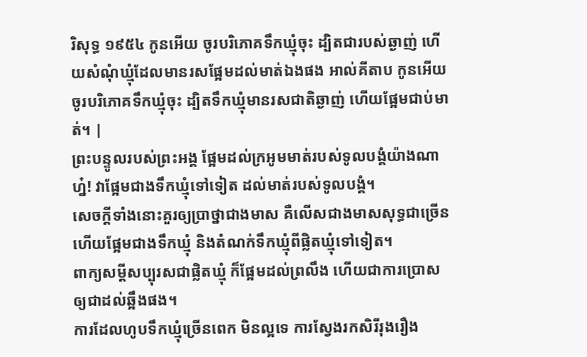រិសុទ្ធ ១៩៥៤ កូនអើយ ចូរបរិភោគទឹកឃ្មុំចុះ ដ្បិតជារបស់ឆ្ងាញ់ ហើយសំណុំឃ្មុំដែលមានរសផ្អែមដល់មាត់ឯងផង អាល់គីតាប កូនអើយ ចូរបរិភោគទឹកឃ្មុំចុះ ដ្បិតទឹកឃ្មុំមានរសជាតិឆ្ងាញ់ ហើយផ្អែមជាប់មាត់។ |
ព្រះបន្ទូលរបស់ព្រះអង្គ ផ្អែមដល់ក្រអូមមាត់របស់ទូលបង្គំយ៉ាងណាហ្ន៎! វាផ្អែមជាងទឹកឃ្មុំទៅទៀត ដល់មាត់របស់ទូលបង្គំ។
សេចក្ដីទាំងនោះគួរឲ្យប្រាថ្នាជាងមាស គឺលើសជាងមាសសុទ្ធជាច្រើន ហើយផ្អែមជាងទឹកឃ្មុំ និងតំណក់ទឹកឃ្មុំពីផ្លិតឃ្មុំទៅទៀត។
ពាក្យសម្ដីសប្បុរសជាផ្លិតឃ្មុំ ក៏ផ្អែមដល់ព្រលឹង ហើយជាការប្រោសឲ្យជាដល់ឆ្អឹងផង។
ការដែលហូបទឹកឃ្មុំច្រើនពេក មិនល្អទេ ការស្វែងរកសិរីរុងរឿង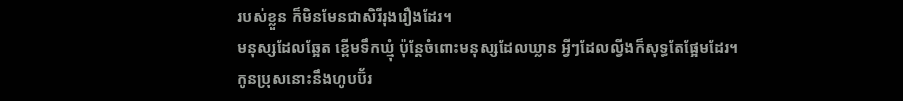របស់ខ្លួន ក៏មិនមែនជាសិរីរុងរឿងដែរ។
មនុស្សដែលឆ្អែត ខ្ពើមទឹកឃ្មុំ ប៉ុន្តែចំពោះមនុស្សដែលឃ្លាន អ្វីៗដែលល្វីងក៏សុទ្ធតែផ្អែមដែរ។
កូនប្រុសនោះនឹងហូបប៊័រ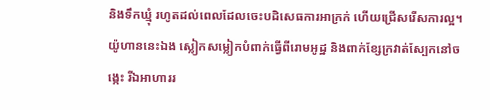និងទឹកឃ្មុំ រហូតដល់ពេលដែលចេះបដិសេធការអាក្រក់ ហើយជ្រើសរើសការល្អ។
យ៉ូហាននេះឯង ស្លៀកសម្លៀកបំពាក់ធ្វើពីរោមអូដ្ឋ និងពាក់ខ្សែក្រវាត់ស្បែកនៅចង្កេះ រីឯអាហាររ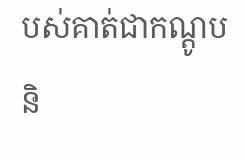បស់គាត់ជាកណ្ដូប និ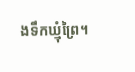ងទឹកឃ្មុំព្រៃ។